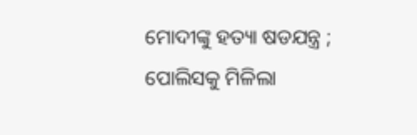ମୋଦୀଙ୍କୁ ହତ୍ୟା ଷଡଯନ୍ତ୍ର ; ପୋଲିସକୁ ମିଳିଲା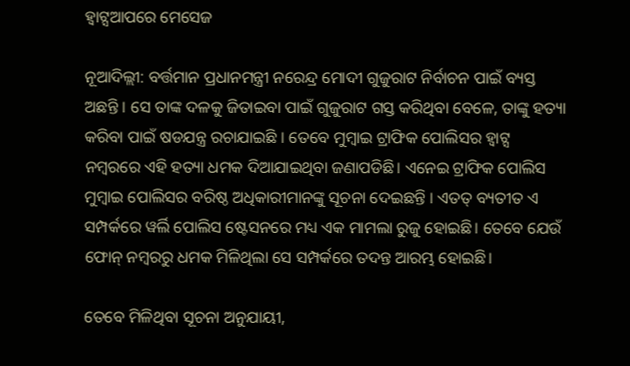ହ୍ୱାଟ୍ସଆପରେ ମେସେଜ

ନୂଆଦିଲ୍ଲୀ: ବର୍ତ୍ତମାନ ପ୍ରଧାନମନ୍ତ୍ରୀ ନରେନ୍ଦ୍ର ମୋଦୀ ଗୁଜୁରାଟ ନିର୍ବାଚନ ପାଇଁ ବ୍ୟସ୍ତ ଅଛନ୍ତି । ସେ ତାଙ୍କ ଦଳକୁ ଜିତାଇବା ପାଇଁ ଗୁଜୁରାଟ ଗସ୍ତ କରିଥିବା ବେଳେ, ତାଙ୍କୁ ହତ୍ୟା କରିବା ପାଇଁ ଷଡଯନ୍ତ୍ର ରଚାଯାଇଛି । ତେବେ ମୁମ୍ବାଇ ଟ୍ରାଫିକ ପୋଲିସର ହ୍ୱାଟ୍ସ ନମ୍ବରରେ ଏହି ହତ୍ୟା ଧମକ ଦିଆଯାଇଥିବା ଜଣାପଡିଛି। ଏନେଇ ଟ୍ରାଫିକ ପୋଲିସ ମୁମ୍ବାଇ ପୋଲିସର ବରିଷ୍ଠ ଅଧିକାରୀମାନଙ୍କୁ ସୂଚନା ଦେଇଛନ୍ତି । ଏତତ୍ ବ୍ୟତୀତ ଏ ସମ୍ପର୍କରେ ୱର୍ଲି ପୋଲିସ ଷ୍ଟେସନରେ ମଧ୍ୟ ଏକ ମାମଲା ରୁଜୁ ହୋଇଛି। ତେବେ ଯେଉଁ ଫୋନ୍ ନମ୍ବରରୁ ଧମକ ମିଳିଥିଲା ସେ ସମ୍ପର୍କରେ ତଦନ୍ତ ଆରମ୍ଭ ହୋଇଛି।

ତେବେ ମିଳିଥିବା ସୂଚନା ଅନୁଯାୟୀ,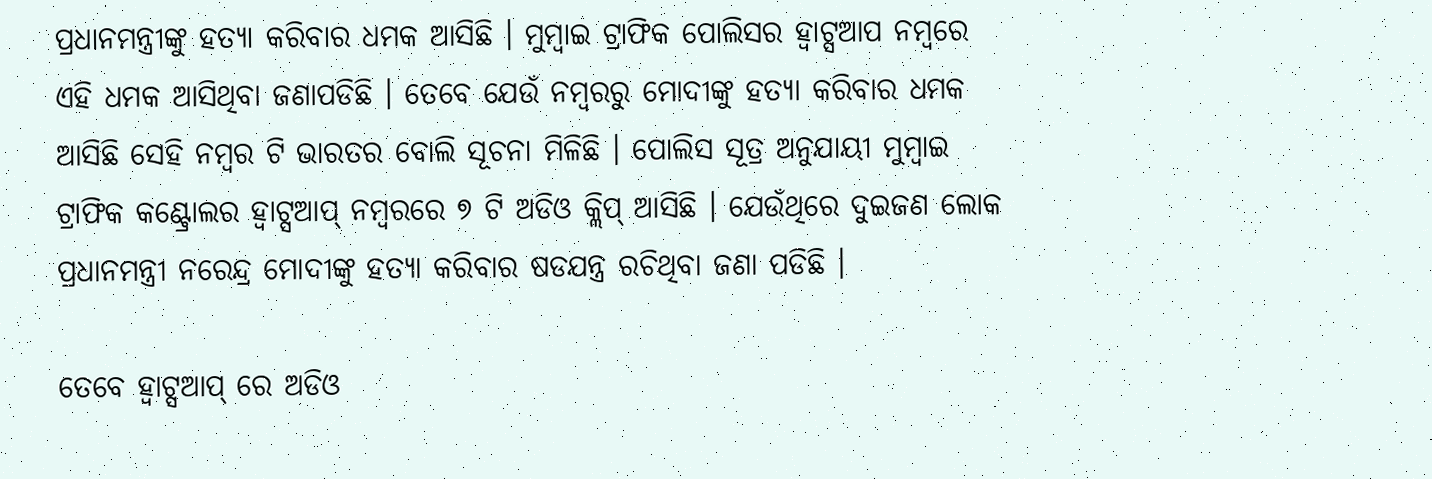ପ୍ରଧାନମନ୍ତ୍ରୀଙ୍କୁ ହତ୍ୟା କରିବାର ଧମକ ଆସିଛି । ମୁମ୍ବାଇ ଟ୍ରାଫିକ ପୋଲିସର ହ୍ୱାଟ୍ସଆପ ନମ୍ବରେ ଏହି ଧମକ ଆସିଥିବା ଜଣାପଡିଛି । ତେବେ ଯେଉଁ ନମ୍ବରରୁ ମୋଦୀଙ୍କୁ ହତ୍ୟା କରିବାର ଧମକ ଆସିଛି ସେହି ନମ୍ବର ଟି ଭାରତର ବୋଲି ସୂଚନା ମିଳିଛି । ପୋଲିସ ସୂତ୍ର ଅନୁଯାୟୀ ମୁମ୍ବାଇ ଟ୍ରାଫିକ କଣ୍ଟ୍ରୋଲର ହ୍ୱାଟ୍ସଆପ୍ ନମ୍ବରରେ ୭ ଟି ଅଡିଓ କ୍ଲିପ୍ ଆସିଛି । ଯେଉଁଥିରେ ଦୁଇଜଣ ଲୋକ ପ୍ରଧାନମନ୍ତ୍ରୀ ନରେନ୍ଦ୍ର ମୋଦୀଙ୍କୁ ହତ୍ୟା କରିବାର ଷଡଯନ୍ତ୍ର ରଚିଥିବା ଜଣା ପଡିଛି ।

ତେବେ ହ୍ୱାଟ୍ସଆପ୍ ରେ ଅଡିଓ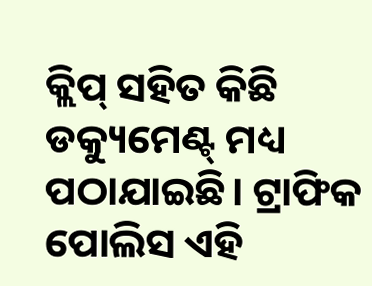କ୍ଲିପ୍ ସହିତ କିଛି ଡକ୍ୟୁମେଣ୍ଟ୍ ମଧ୍ୟ ପଠାଯାଇଛି। ଟ୍ରାଫିକ ପୋଲିସ ଏହି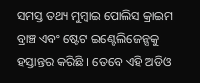ସମସ୍ତ ତଥ୍ୟ ମୁମ୍ବାଇ ପୋଲିସ କ୍ରାଇମ ବ୍ରାଞ୍ଚ ଏବଂ ଷ୍ଟେଟ ଇଣ୍ଟେଲିଜେନ୍ସକୁ ହସ୍ତାନ୍ତର କରିଛି । ତେବେ ଏହି ଅଡିଓ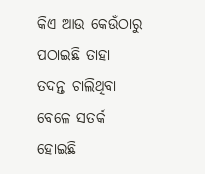କିଏ ଆଉ କେଉଁଠାରୁ ପଠାଇଛି ତାହା ତଦନ୍ତ ଚାଲିଥିବା ବେଳେ ସତର୍କ ହୋଇଛି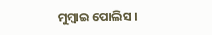ମୁମ୍ବାଇ ପୋଲିସ ।